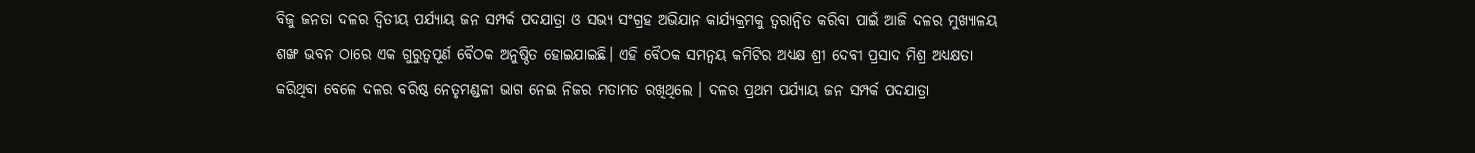ବିଜୁ ଜନତା ଦଳର ଦ୍ଵିତୀୟ ପର୍ଯ୍ୟାୟ ଜନ ସମ୍ପର୍କ ପଦଯାତ୍ରା ଓ ସଭ୍ୟ ସଂଗ୍ରହ ଅଭିଯାନ କାର୍ଯ୍ୟକ୍ରମକୁ ତ୍ବରାନ୍ବିତ କରିବା ପାଇଁ ଆଜି ଦଳର ମୁଖ୍ୟାଳୟ ଶଙ୍ଖ ଭବନ ଠାରେ ଏକ ଗୁରୁତ୍ବପୂର୍ଣ ବୈଠକ ଅନୁଷ୍ଠିତ ହୋଇଯାଇଛି। ଏହି ବୈଠକ ସମନ୍ୱୟ କମିଟିର ଅଧ୍ୟକ୍ଷ ଶ୍ରୀ ଦେବୀ ପ୍ରସାଦ ମିଶ୍ର ଅଧ୍ଯକ୍ଷତା କରିଥିବା ବେଳେ ଦଳର ବରିଷ୍ଠ ନେତୃମଣ୍ଡଳୀ ଭାଗ ନେଇ ନିଜର ମତାମତ ରଖିଥିଲେ । ଦଳର ପ୍ରଥମ ପର୍ଯ୍ୟାୟ ଜନ ସମ୍ପର୍କ ପଦଯାତ୍ରା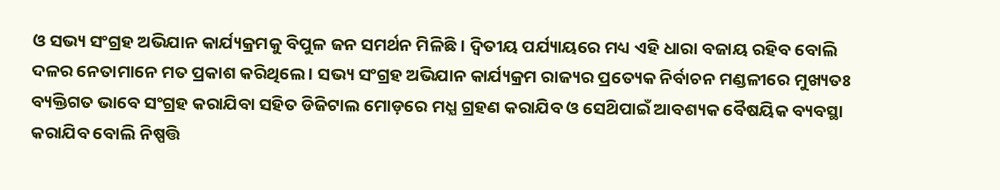ଓ ସଭ୍ୟ ସଂଗ୍ରହ ଅଭିଯାନ କାର୍ଯ୍ୟକ୍ରମକୁ ବିପୁଳ ଜନ ସମର୍ଥନ ମିଳିଛି। ଦ୍ଵିତୀୟ ପର୍ଯ୍ୟାୟରେ ମଧ୍ୟ ଏହି ଧାରା ବଜାୟ ରହିବ ବୋଲି ଦଳର ନେତାମାନେ ମତ ପ୍ରକାଶ କରିଥିଲେ । ସଭ୍ୟ ସଂଗ୍ରହ ଅଭିଯାନ କାର୍ଯ୍ୟକ୍ରମ ରାଜ୍ୟର ପ୍ରତ୍ୟେକ ନିର୍ବାଚନ ମଣ୍ଡଳୀରେ ମୁଖ୍ୟତଃ ବ୍ୟକ୍ତିଗତ ଭାବେ ସଂଗ୍ରହ କରାଯିବା ସହିତ ଡିଜିଟାଲ ମୋଡ଼ରେ ମଧ୍ଯ ଗ୍ରହଣ କରାଯିବ ଓ ସେଥ‌ିପାଇଁ ଆବଶ୍ୟକ ବୈଷୟିକ ବ୍ୟବସ୍ଥା କରା‌ଯିବ ବୋଲି ନିଷ୍ପତ୍ତି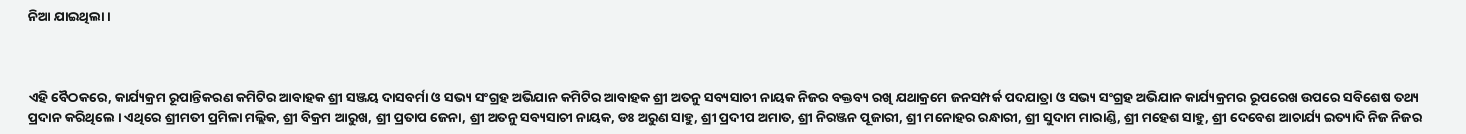ନିଆ ଯାଇଥିଲା ।



ଏହି ବୈଠକରେ, କାର୍ଯ୍ୟକ୍ରମ ରୂପାନ୍ତିକରଣ କମିଟିର ଆବାହକ ଶ୍ରୀ ସଞ୍ଜୟ ଦାସବର୍ମା ଓ ସଭ୍ୟ ସଂଗ୍ରହ ଅଭିଯାନ କମିଟିର ଆବାହକ ଶ୍ରୀ ଅତନୁ ସବ୍ୟସାଚୀ ନାୟକ ନିଜର ବକ୍ତବ୍ୟ ରଖି ଯଥାକ୍ରମେ ଜନସମ୍ପର୍କ ପଦଯାତ୍ରା ଓ ସଭ୍ୟ ସଂଗ୍ରହ ଅଭିଯାନ କାର୍ଯ୍ୟକ୍ରମର ରୂପରେଖ ଉପରେ ସବିଶେଷ ତ‌ଥ୍ୟ ପ୍ରଦାନ କରିଥିଲେ । ଏଥିରେ ଶ୍ରୀମତୀ ପ୍ରମିଳା ମଲ୍ଲିକ, ଶ୍ରୀ ବିକ୍ରମ ଆରୁଖ, ଶ୍ରୀ ପ୍ରତାପ ଜେନା, ଶ୍ରୀ ଅତନୁ ସବ୍ୟସାଚୀ ନାୟକ, ଡଃ ଅରୁଣ ସାହୁ, ଶ୍ରୀ ପ୍ରଦୀପ ଅମାତ, ଶ୍ରୀ ନିରଞ୍ଜନ ପୂଜାରୀ, ଶ୍ରୀ ମନୋହର ରନ୍ଧାରୀ, ଶ୍ରୀ ସୁଦାମ ମାରାଣ୍ଡି, ଶ୍ରୀ ମହେଶ ସାହୁ, ଶ୍ରୀ ଦେବେଶ ଆଚାର୍ଯ୍ୟ ଇତ୍ୟାଦି ନିଜ ନିଜର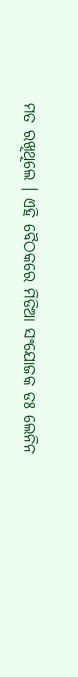ମତ ରଖିଥିଲେ । ଏହି ବୈଠକରେ ମିଡିଆ ସଂଯୋଜକ ଡଃ ଲେନିନ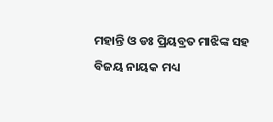ମହାନ୍ତି ଓ ଡଃ ପ୍ରିୟବ୍ରତ ମାଝିଙ୍କ ସହ ବିଜୟ ନାୟକ ମଧ୍ୟ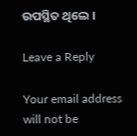ଉପସ୍ଥିତ ଥିଲେ ।

Leave a Reply

Your email address will not be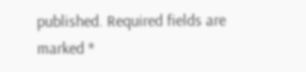published. Required fields are marked *